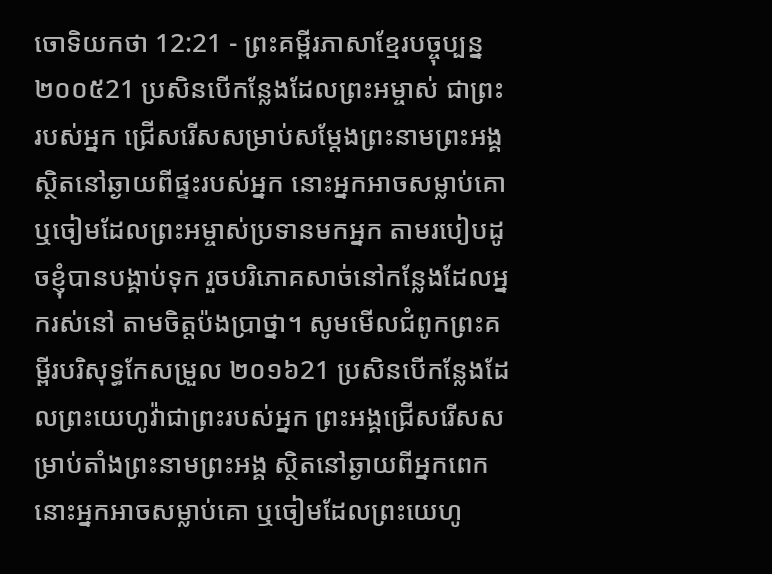ចោទិយកថា 12:21 - ព្រះគម្ពីរភាសាខ្មែរបច្ចុប្បន្ន ២០០៥21 ប្រសិនបើកន្លែងដែលព្រះអម្ចាស់ ជាព្រះរបស់អ្នក ជ្រើសរើសសម្រាប់សម្តែងព្រះនាមព្រះអង្គ ស្ថិតនៅឆ្ងាយពីផ្ទះរបស់អ្នក នោះអ្នកអាចសម្លាប់គោ ឬចៀមដែលព្រះអម្ចាស់ប្រទានមកអ្នក តាមរបៀបដូចខ្ញុំបានបង្គាប់ទុក រួចបរិភោគសាច់នៅកន្លែងដែលអ្នករស់នៅ តាមចិត្តប៉ងប្រាថ្នា។ សូមមើលជំពូកព្រះគម្ពីរបរិសុទ្ធកែសម្រួល ២០១៦21 ប្រសិនបើកន្លែងដែលព្រះយេហូវ៉ាជាព្រះរបស់អ្នក ព្រះអង្គជ្រើសរើសសម្រាប់តាំងព្រះនាមព្រះអង្គ ស្ថិតនៅឆ្ងាយពីអ្នកពេក នោះអ្នកអាចសម្លាប់គោ ឬចៀមដែលព្រះយេហូ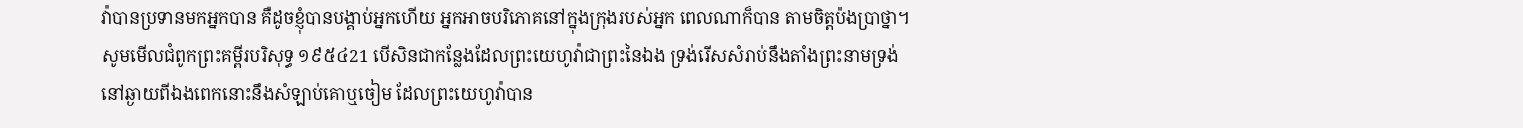វ៉ាបានប្រទានមកអ្នកបាន គឺដូចខ្ញុំបានបង្គាប់អ្នកហើយ អ្នកអាចបរិភោគនៅក្នុងក្រុងរបស់អ្នក ពេលណាក៏បាន តាមចិត្តប៉ងប្រាថ្នា។ សូមមើលជំពូកព្រះគម្ពីរបរិសុទ្ធ ១៩៥៤21 បើសិនជាកន្លែងដែលព្រះយេហូវ៉ាជាព្រះនៃឯង ទ្រង់រើសសំរាប់នឹងតាំងព្រះនាមទ្រង់ នៅឆ្ងាយពីឯងពេកនោះនឹងសំឡាប់គោឬចៀម ដែលព្រះយេហូវ៉ាបាន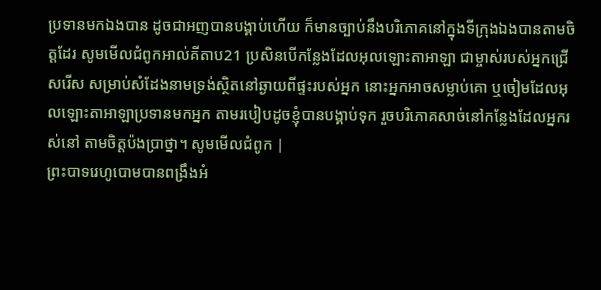ប្រទានមកឯងបាន ដូចជាអញបានបង្គាប់ហើយ ក៏មានច្បាប់នឹងបរិភោគនៅក្នុងទីក្រុងឯងបានតាមចិត្តដែរ សូមមើលជំពូកអាល់គីតាប21 ប្រសិនបើកន្លែងដែលអុលឡោះតាអាឡា ជាម្ចាស់របស់អ្នកជ្រើសរើស សម្រាប់សំដែងនាមទ្រង់ស្ថិតនៅឆ្ងាយពីផ្ទះរបស់អ្នក នោះអ្នកអាចសម្លាប់គោ ឬចៀមដែលអុលឡោះតាអាឡាប្រទានមកអ្នក តាមរបៀបដូចខ្ញុំបានបង្គាប់ទុក រួចបរិភោគសាច់នៅកន្លែងដែលអ្នករស់នៅ តាមចិត្តប៉ងប្រាថ្នា។ សូមមើលជំពូក |
ព្រះបាទរេហូបោមបានពង្រឹងអំ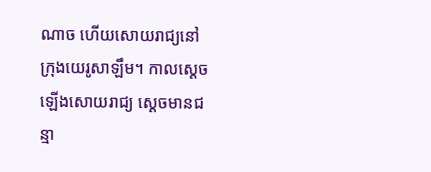ណាច ហើយសោយរាជ្យនៅក្រុងយេរូសាឡឹម។ កាលស្ដេចឡើងសោយរាជ្យ ស្ដេចមានជន្មា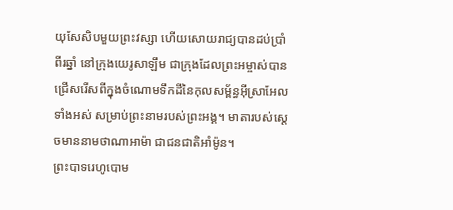យុសែសិបមួយព្រះវស្សា ហើយសោយរាជ្យបានដប់ប្រាំពីរឆ្នាំ នៅក្រុងយេរូសាឡឹម ជាក្រុងដែលព្រះអម្ចាស់បានជ្រើសរើសពីក្នុងចំណោមទឹកដីនៃកុលសម្ព័ន្ធអ៊ីស្រាអែលទាំងអស់ សម្រាប់ព្រះនាមរបស់ព្រះអង្គ។ មាតារបស់ស្ដេចមាននាមថាណាអាម៉ា ជាជនជាតិអាំម៉ូន។
ព្រះបាទរេហូបោម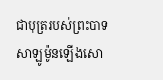ជាបុត្ររបស់ព្រះបាទសាឡូម៉ូនឡើងសោ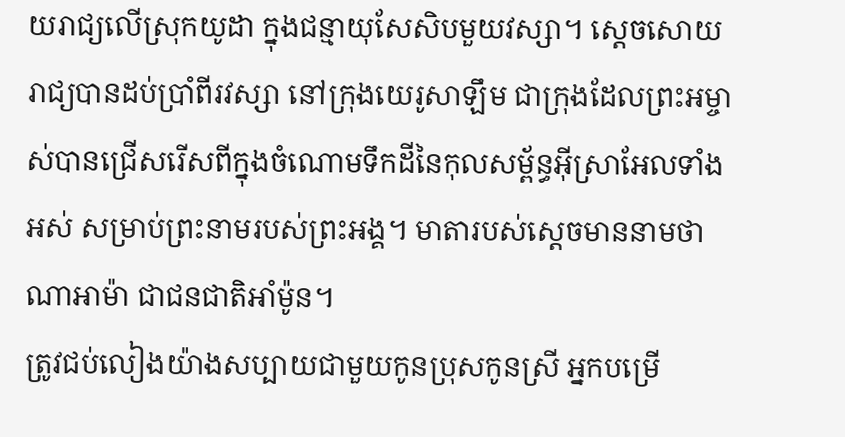យរាជ្យលើស្រុកយូដា ក្នុងជន្មាយុសែសិបមួយវស្សា។ ស្ដេចសោយរាជ្យបានដប់ប្រាំពីរវស្សា នៅក្រុងយេរូសាឡឹម ជាក្រុងដែលព្រះអម្ចាស់បានជ្រើសរើសពីក្នុងចំណោមទឹកដីនៃកុលសម្ព័ន្ធអ៊ីស្រាអែលទាំងអស់ សម្រាប់ព្រះនាមរបស់ព្រះអង្គ។ មាតារបស់ស្ដេចមាននាមថាណាអាម៉ា ជាជនជាតិអាំម៉ូន។
ត្រូវជប់លៀងយ៉ាងសប្បាយជាមួយកូនប្រុសកូនស្រី អ្នកបម្រើ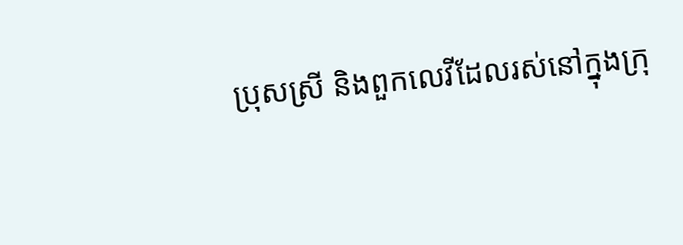ប្រុសស្រី និងពួកលេវីដែលរស់នៅក្នុងក្រុ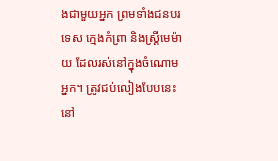ងជាមួយអ្នក ព្រមទាំងជនបរទេស ក្មេងកំព្រា និងស្ត្រីមេម៉ាយ ដែលរស់នៅក្នុងចំណោមអ្នក។ ត្រូវជប់លៀងបែបនេះនៅ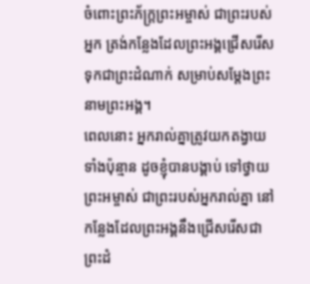ចំពោះព្រះភ័ក្ត្រព្រះអម្ចាស់ ជាព្រះរបស់អ្នក ត្រង់កន្លែងដែលព្រះអង្គជ្រើសរើស ទុកជាព្រះដំណាក់ សម្រាប់សម្តែងព្រះនាមព្រះអង្គ។
ពេលនោះ អ្នករាល់គ្នាត្រូវយកតង្វាយទាំងប៉ុន្មាន ដូចខ្ញុំបានបង្គាប់ ទៅថ្វាយព្រះអម្ចាស់ ជាព្រះរបស់អ្នករាល់គ្នា នៅកន្លែងដែលព្រះអង្គនឹងជ្រើសរើសជាព្រះដំ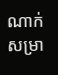ណាក់ សម្រា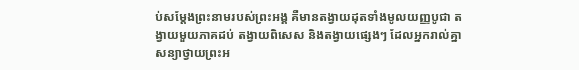ប់សម្តែងព្រះនាមរបស់ព្រះអង្គ គឺមានតង្វាយដុតទាំងមូលយញ្ញបូជា តង្វាយមួយភាគដប់ តង្វាយពិសេស និងតង្វាយផ្សេងៗ ដែលអ្នករាល់គ្នាសន្យាថ្វាយព្រះអ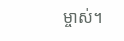ម្ចាស់។